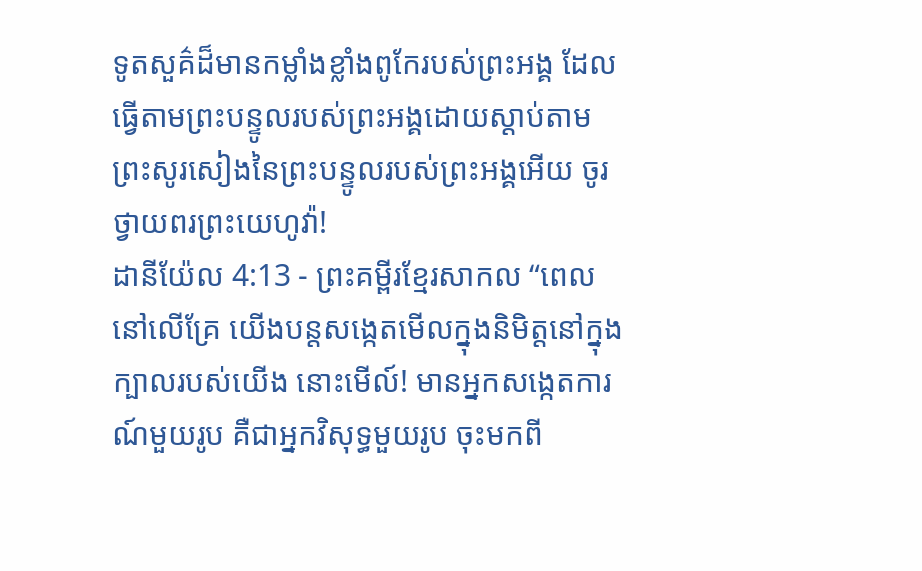ទូតសួគ៌ដ៏មានកម្លាំងខ្លាំងពូកែរបស់ព្រះអង្គ ដែលធ្វើតាមព្រះបន្ទូលរបស់ព្រះអង្គដោយស្ដាប់តាមព្រះសូរសៀងនៃព្រះបន្ទូលរបស់ព្រះអង្គអើយ ចូរថ្វាយពរព្រះយេហូវ៉ា!
ដានីយ៉ែល 4:13 - ព្រះគម្ពីរខ្មែរសាកល “ពេលនៅលើគ្រែ យើងបន្តសង្កេតមើលក្នុងនិមិត្តនៅក្នុងក្បាលរបស់យើង នោះមើល៍! មានអ្នកសង្កេតការណ៍មួយរូប គឺជាអ្នកវិសុទ្ធមួយរូប ចុះមកពី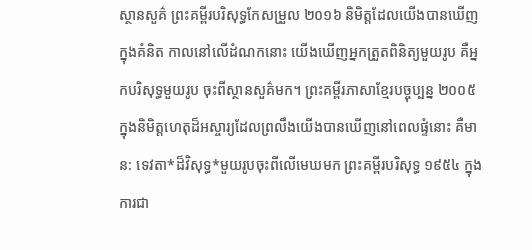ស្ថានសួគ៌ ព្រះគម្ពីរបរិសុទ្ធកែសម្រួល ២០១៦ និមិត្តដែលយើងបានឃើញក្នុងគំនិត កាលនៅលើដំណកនោះ យើងឃើញអ្នកត្រួតពិនិត្យមួយរូប គឺអ្នកបរិសុទ្ធមួយរូប ចុះពីស្ថានសួគ៌មក។ ព្រះគម្ពីរភាសាខ្មែរបច្ចុប្បន្ន ២០០៥ ក្នុងនិមិត្តហេតុដ៏អស្ចារ្យដែលព្រលឹងយើងបានឃើញនៅពេលផ្ទំនោះ គឺមាន: ទេវតា*ដ៏វិសុទ្ធ*មួយរូបចុះពីលើមេឃមក ព្រះគម្ពីរបរិសុទ្ធ ១៩៥៤ ក្នុងការជា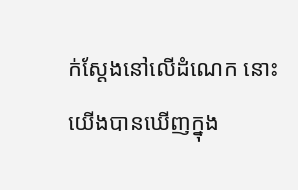ក់ស្តែងនៅលើដំណេក នោះយើងបានឃើញក្នុង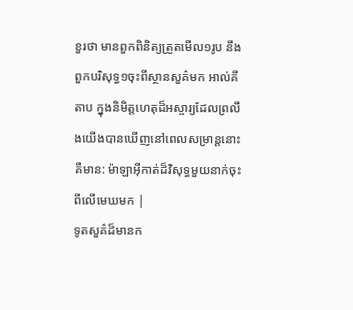ខួរថា មានពួកពិនិត្យត្រួតមើល១រូប នឹងពួកបរិសុទ្ធ១ចុះពីស្ថានសួគ៌មក អាល់គីតាប ក្នុងនិមិត្តហេតុដ៏អស្ចារ្យដែលព្រលឹងយើងបានឃើញនៅពេលសម្រាន្តនោះ គឺមាន: ម៉ាឡាអ៊ីកាត់ដ៏វិសុទ្ធមួយនាក់ចុះពីលើមេឃមក |
ទូតសួគ៌ដ៏មានក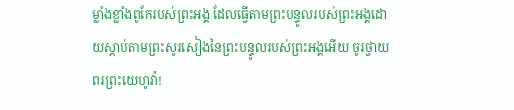ម្លាំងខ្លាំងពូកែរបស់ព្រះអង្គ ដែលធ្វើតាមព្រះបន្ទូលរបស់ព្រះអង្គដោយស្ដាប់តាមព្រះសូរសៀងនៃព្រះបន្ទូលរបស់ព្រះអង្គអើយ ចូរថ្វាយពរព្រះយេហូវ៉ា!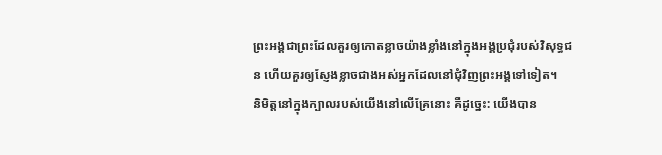ព្រះអង្គជាព្រះដែលគួរឲ្យកោតខ្លាចយ៉ាងខ្លាំងនៅក្នុងអង្គប្រជុំរបស់វិសុទ្ធជន ហើយគួរឲ្យស្ញែងខ្លាចជាងអស់អ្នកដែលនៅជុំវិញព្រះអង្គទៅទៀត។
និមិត្តនៅក្នុងក្បាលរបស់យើងនៅលើគ្រែនោះ គឺដូច្នេះ: យើងបាន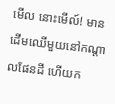មើល នោះមើល៍! មានដើមឈើមួយនៅកណ្ដាលផែនដី ហើយក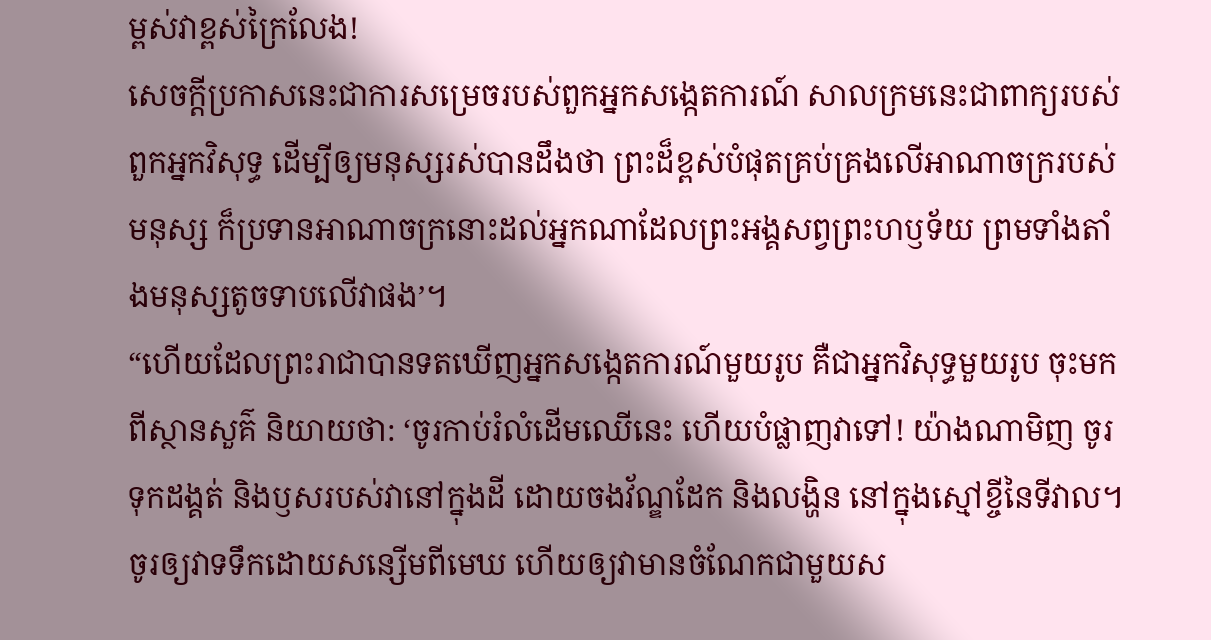ម្ពស់វាខ្ពស់ក្រៃលែង!
សេចក្ដីប្រកាសនេះជាការសម្រេចរបស់ពួកអ្នកសង្កេតការណ៍ សាលក្រមនេះជាពាក្យរបស់ពួកអ្នកវិសុទ្ធ ដើម្បីឲ្យមនុស្សរស់បានដឹងថា ព្រះដ៏ខ្ពស់បំផុតគ្រប់គ្រងលើអាណាចក្ររបស់មនុស្ស ក៏ប្រទានអាណាចក្រនោះដល់អ្នកណាដែលព្រះអង្គសព្វព្រះហឫទ័យ ព្រមទាំងតាំងមនុស្សតូចទាបលើវាផង’។
“ហើយដែលព្រះរាជាបានទតឃើញអ្នកសង្កេតការណ៍មួយរូប គឺជាអ្នកវិសុទ្ធមួយរូប ចុះមកពីស្ថានសួគ៌ និយាយថា: ‘ចូរកាប់រំលំដើមឈើនេះ ហើយបំផ្លាញវាទៅ! យ៉ាងណាមិញ ចូរទុកដង្គត់ និងឫសរបស់វានៅក្នុងដី ដោយចងវ័ណ្ឌដែក និងលង្ហិន នៅក្នុងស្មៅខ្ចីនៃទីវាល។ ចូរឲ្យវាទទឹកដោយសន្សើមពីមេឃ ហើយឲ្យវាមានចំណែកជាមួយស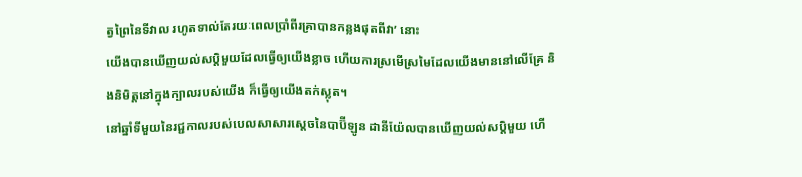ត្វព្រៃនៃទីវាល រហូតទាល់តែរយៈពេលប្រាំពីរគ្រាបានកន្លងផុតពីវា’ នោះ
យើងបានឃើញយល់សប្តិមួយដែលធ្វើឲ្យយើងខ្លាច ហើយការស្រមើស្រមៃដែលយើងមាននៅលើគ្រែ និងនិមិត្តនៅក្នុងក្បាលរបស់យើង ក៏ធ្វើឲ្យយើងតក់ស្លុត។
នៅឆ្នាំទីមួយនៃរជ្ជកាលរបស់បេលសាសារស្ដេចនៃបាប៊ីឡូន ដានីយ៉ែលបានឃើញយល់សប្តិមួយ ហើ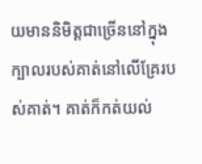យមាននិមិត្តជាច្រើននៅក្នុងក្បាលរបស់គាត់នៅលើគ្រែរបស់គាត់។ គាត់ក៏កត់យល់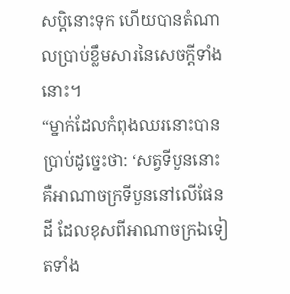សប្តិនោះទុក ហើយបានតំណាលប្រាប់ខ្លឹមសារនៃសេចក្ដីទាំងនោះ។
“ម្នាក់ដែលកំពុងឈរនោះបានប្រាប់ដូច្នេះថា: ‘សត្វទីបួននោះ គឺអាណាចក្រទីបួននៅលើផែនដី ដែលខុសពីអាណាចក្រឯទៀតទាំង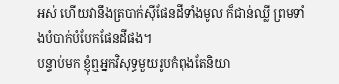អស់ ហើយវានឹងត្របាក់ស៊ីផែនដីទាំងមូល ក៏ជាន់ឈ្លី ព្រមទាំងបំបាក់បំបែកផែនដីផង។
បន្ទាប់មក ខ្ញុំឮអ្នកវិសុទ្ធមួយរូបកំពុងតែនិយា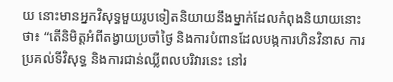យ នោះមានអ្នកវិសុទ្ធមួយរូបទៀតនិយាយនឹងម្នាក់ដែលកំពុងនិយាយនោះថា៖ “តើនិមិត្តអំពីតង្វាយប្រចាំថ្ងៃ និងការបំពានដែលបង្កការហិនវិនាស ការប្រគល់ទីវិសុទ្ធ និងការជាន់ឈ្លីពលបរិវារនេះ នៅរ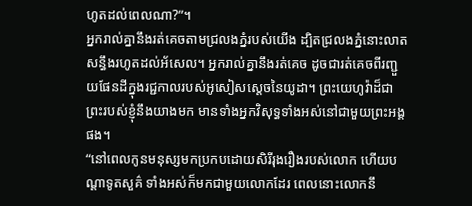ហូតដល់ពេលណា?”។
អ្នករាល់គ្នានឹងរត់គេចតាមជ្រលងភ្នំរបស់យើង ដ្បិតជ្រលងភ្នំនោះលាតសន្ធឹងរហូតដល់អ័សេល។ អ្នករាល់គ្នានឹងរត់គេច ដូចជារត់គេចពីរញ្ជួយផែនដីក្នុងរជ្ជកាលរបស់អូសៀសស្ដេចនៃយូដា។ ព្រះយេហូវ៉ាដ៏ជាព្រះរបស់ខ្ញុំនឹងយាងមក មានទាំងអ្នកវិសុទ្ធទាំងអស់នៅជាមួយព្រះអង្គផង។
“នៅពេលកូនមនុស្សមកប្រកបដោយសិរីរុងរឿងរបស់លោក ហើយបណ្ដាទូតសួគ៌ ទាំងអស់ក៏មកជាមួយលោកដែរ ពេលនោះលោកនឹ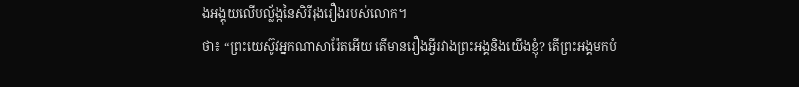ងអង្គុយលើបល្ល័ង្កនៃសិរីរុងរឿងរបស់លោក។
ថា៖ “ព្រះយេស៊ូវអ្នកណាសារ៉ែតអើយ តើមានរឿងអ្វីរវាងព្រះអង្គនិងយើងខ្ញុំ? តើព្រះអង្គមកបំ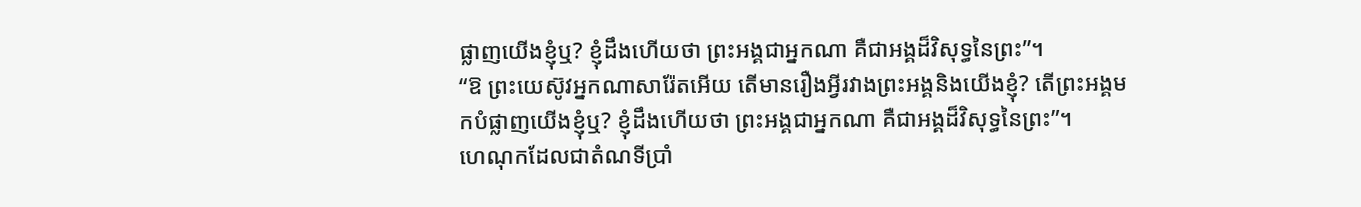ផ្លាញយើងខ្ញុំឬ? ខ្ញុំដឹងហើយថា ព្រះអង្គជាអ្នកណា គឺជាអង្គដ៏វិសុទ្ធនៃព្រះ”។
“ឱ ព្រះយេស៊ូវអ្នកណាសារ៉ែតអើយ តើមានរឿងអ្វីរវាងព្រះអង្គនិងយើងខ្ញុំ? តើព្រះអង្គមកបំផ្លាញយើងខ្ញុំឬ? ខ្ញុំដឹងហើយថា ព្រះអង្គជាអ្នកណា គឺជាអង្គដ៏វិសុទ្ធនៃព្រះ”។
ហេណុកដែលជាតំណទីប្រាំ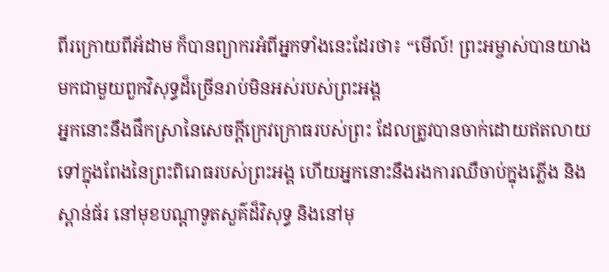ពីរក្រោយពីអ័ដាម ក៏បានព្យាករអំពីអ្នកទាំងនេះដែរថា៖ “មើល៍! ព្រះអម្ចាស់បានយាងមកជាមួយពួកវិសុទ្ធដ៏ច្រើនរាប់មិនអស់របស់ព្រះអង្គ
អ្នកនោះនឹងផឹកស្រានៃសេចក្ដីក្រេវក្រោធរបស់ព្រះ ដែលត្រូវបានចាក់ដោយឥតលាយ ទៅក្នុងពែងនៃព្រះពិរោធរបស់ព្រះអង្គ ហើយអ្នកនោះនឹងរងការឈឺចាប់ក្នុងភ្លើង និងស្ពាន់ធ័រ នៅមុខបណ្ដាទូតសួគ៌ដ៏វិសុទ្ធ និងនៅមុ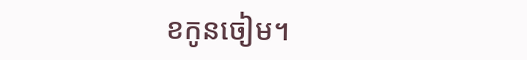ខកូនចៀម។